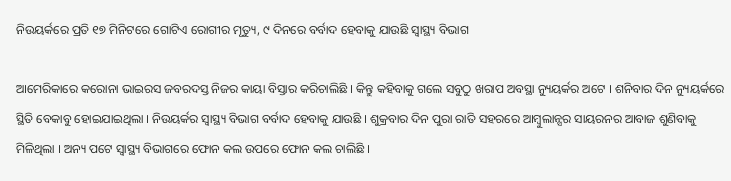ନିଉୟର୍କରେ ପ୍ରତି ୧୭ ମିନିଟରେ ଗୋଟିଏ ରୋଗୀର ମୃତ୍ୟୁ, ୯ ଦିନରେ ବର୍ବାଦ ହେବାକୁ ଯାଉଛି ସ୍ୱାସ୍ଥ୍ୟ ବିଭାଗ

ଆମେରିକାରେ କରୋନା ଭାଇରସ ଜବରଦସ୍ତ ନିଜର କାୟା ବିସ୍ତାର କରିଚାଲିଛି । କିନ୍ତୁ କହିବାକୁ ଗଲେ ସବୁଠୁ ଖରାପ ଅବସ୍ଥା ନ୍ୟୁୟର୍କର ଅଟେ । ଶନିବାର ଦିନ ନ୍ୟୁୟର୍କରେ ସ୍ଥିତି ବେକାବୁ ହୋଇଯାଇଥିଲା । ନିଉୟର୍କର ସ୍ୱାସ୍ଥ୍ୟ ବିଭାଗ ବର୍ବାଦ ହେବାକୁ ଯାଉଛି । ଶୁକ୍ରବାର ଦିନ ପୁରା ରାତି ସହରରେ ଆମ୍ବୁଲାନ୍ସର ସାୟରନର ଆବାଜ ଶୁଣିବାକୁ ମିଳିଥିଲା । ଅନ୍ୟ ପଟେ ସ୍ୱାସ୍ଥ୍ୟ ବିଭାଗରେ ଫୋନ କଲ ଉପରେ ଫୋନ କଲ ଚାଲିଛି ।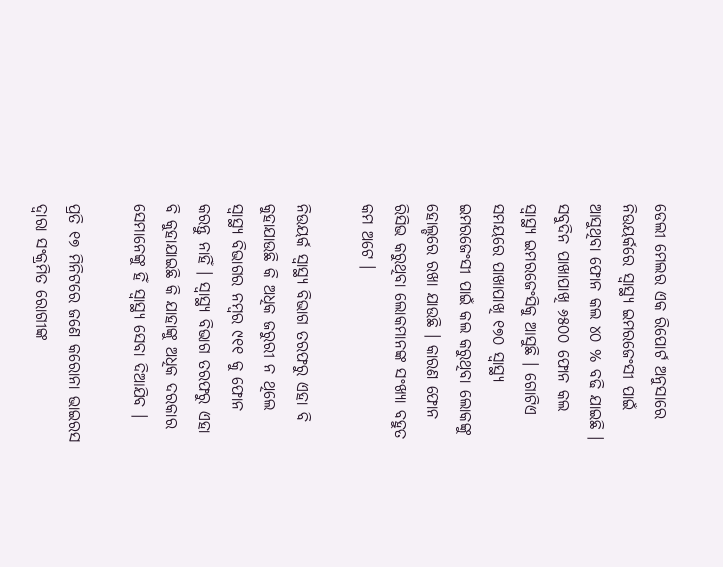ଡେଲୀ ମେଲର ଏକ ରିପୋର୍ଟ ଅନୁସାରେ ନିଉୟର୍କରେ ସ୍ୱାସ୍ଥ୍ୟ ଇମରଜେଂସୀ ପାଇଁ ଆସୁଥିବା ଫୋନ କଲ ୪୦ % ବଢି ଯାଇଛି । ସବୁଦିନ ପାଖାପାଖି ୬୫୦୦ ଫୋନ କଲ ସ୍ୱାସ୍ଥ୍ୟ ଇମରଜେଂସିକୁ ଆସୁଛି । ଗୋଟିଏ ସମୟରେ ପାଖାପାଖି ୧୭୦ ସ୍ୱାସ୍ଥ୍ୟ ଇମରଜେଂସୀ ପାଇଁ କଲ କରୁଥିବା ଲୋକଙ୍କୁ ହୋଲ୍ଡରେ ରଖା ଯାଉଛି । କାରଣ ଫୋନ ରିସିଭ କରୁଥିବା ଲୋକମାନଙ୍କ ସଂଖ୍ୟା ବହୁତ କମ ଅଟେ ।

ନିଉୟର୍କ ସ୍ୱାସ୍ଥ୍ୟ ବିଭାଗ ତରଫରୁ ଏହା ବି କୁହାଯାଉଛି କି ଅଧିକ ଜରୁରୀ ନ ଥିଲେ ସ୍ୱାସ୍ଥ୍ୟ ବିଭାଗର ନମ୍ବର ୯୧୧ କୁ ଫୋନ କରନ୍ତୁ ନାହିଁ । ସ୍ୱାସ୍ଥ୍ୟ ବିଭାଗ ତରଫରୁ ଏହା ବି କୁହାଯାଇଛି କି ଯାହାଙ୍କୁ ଅଧିକ ଦରକାର ସେମାନେଙ୍କୁ ହିଁ ସ୍ୱାସ୍ଥ୍ୟ ସେବା ଦିଆଯିବ ।

ପ୍ରତି ୧୭ ମିନିଟରେ ଜଣେ କରୋନା ଭାଇରସ ଦ୍ଵାରା ସଂକ୍ରମିତ ରୋଗୀଙ୍କ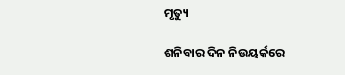ମୃତ୍ୟୁ

ଶନିବାର ଦିନ ନିଉୟର୍କରେ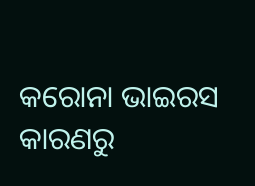କରୋନା ଭାଇରସ କାରଣରୁ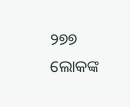୨୭୭ ଲୋକଙ୍କ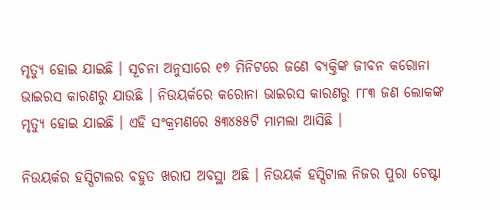ମୃତ୍ୟୁ ହୋଇ ଯାଇଛି । ସୂଚନା ଅନୁସାରେ ୧୭ ମିନିଟରେ ଜଣେ ବ୍ୟକ୍ତିଙ୍କ ଜୀବନ କରୋନା ଭାଇରସ କାରଣରୁ ଯାଉଛି । ନିଉୟର୍କରେ କରୋନା ଭାଇରସ କାରଣରୁ ୮୮୩ ଜଣ ଲୋକଙ୍କ ମୃତ୍ୟୁ ହୋଇ ଯାଇଛି । ଏହି ସଂକ୍ରମଣରେ ୫୩୪୫୫ଟି ମାମଲା ଆସିଛି ।

ନିଉୟର୍କର ହସ୍ପିଟାଲର ବହୁତ ଖରାପ ଅବସ୍ଥା ଅଛି । ନିଉୟର୍କ ହସ୍ପିଟାଲ ନିଜର ପୁରା ଚେଷ୍ଟା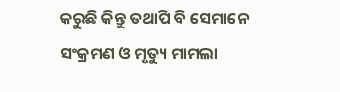କରୁଛି କିନ୍ତୁ ତଥାପି ବି ସେମାନେ ସଂକ୍ରମଣ ଓ ମୃତ୍ୟୁ ମାମଲା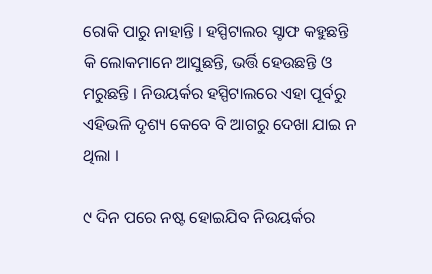ରୋକି ପାରୁ ନାହାନ୍ତି । ହସ୍ପିଟାଲର ସ୍ଟାଫ କହୁଛନ୍ତି କି ଲୋକମାନେ ଆସୁଛନ୍ତି, ଭର୍ତ୍ତି ହେଉଛନ୍ତି ଓ ମରୁଛନ୍ତି । ନିଉୟର୍କର ହସ୍ପିଟାଲରେ ଏହା ପୂର୍ବରୁ ଏହିଭଳି ଦୃଶ୍ୟ କେବେ ବି ଆଗରୁ ଦେଖା ଯାଇ ନ ଥିଲା ।

୯ ଦିନ ପରେ ନଷ୍ଟ ହୋଇଯିବ ନିଉୟର୍କର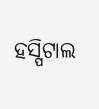ହସ୍ପିଟାଲ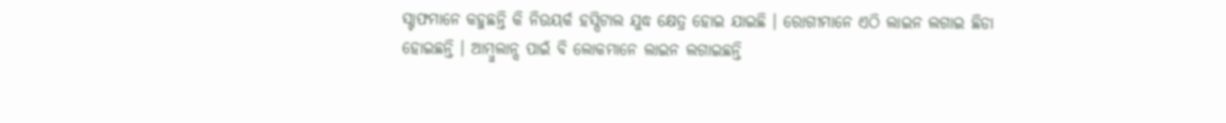ସ୍ଟାଫମାନେ କହୁଛନ୍ତି କି ନିଉୟର୍କ ହସ୍ପିଟାଲ ଯୁଦ୍ଧ କ୍ଷେତ୍ର ହୋଇ ଯାଇଛି । ରୋଗୀମାନେ ଏଠି ଲାଇନ ଲଗାଇ ଛିଡା ହୋଇଛନ୍ତି । ଆମ୍ବୁଲାନ୍ସ ପାଇଁ ବି ଲୋକମାନେ ଲାଇନ ଲଗାଇଛନ୍ତି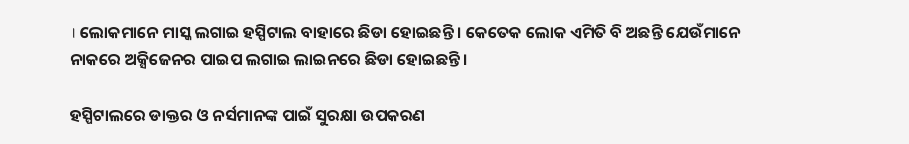। ଲୋକମାନେ ମାସ୍କ ଲଗାଇ ହସ୍ପିଟାଲ ବାହାରେ ଛିଡା ହୋଇଛନ୍ତି । କେତେକ ଲୋକ ଏମିତି ବି ଅଛନ୍ତି ଯେଉଁମାନେ ନାକରେ ଅକ୍ସିଜେନର ପାଇପ ଲଗାଇ ଲାଇନରେ ଛିଡା ହୋଇଛନ୍ତି ।

ହସ୍ପିଟାଲରେ ଡାକ୍ତର ଓ ନର୍ସମାନଙ୍କ ପାଇଁ ସୁରକ୍ଷା ଉପକରଣ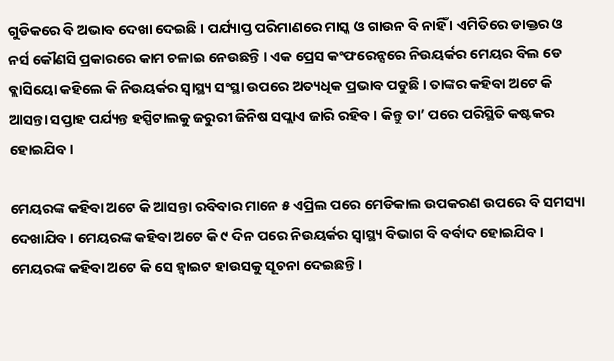ଗୁଡିକରେ ବି ଅଭାବ ଦେଖା ଦେଇଛି । ପର୍ଯ୍ୟାପ୍ତ ପରିମାଣରେ ମାସ୍କ ଓ ଗାଉନ ବି ନାହିଁ । ଏମିତିରେ ଡାକ୍ତର ଓ ନର୍ସ କୌଣସି ପ୍ରକାରରେ କାମ ଚଳାଇ ନେଉଛନ୍ତି । ଏକ ପ୍ରେସ କଂଫରେନ୍ସରେ ନିଉୟର୍କର ମେୟର ବିଲ ଡେ ବ୍ଲାସିୟୋ କହିଲେ କି ନିଉୟର୍କର ସ୍ୱାସ୍ଥ୍ୟ ସଂସ୍ଥା ଉପରେ ଅତ୍ୟଧିକ ପ୍ରଭାବ ପଡୁଛି । ତାଙ୍କର କହିବା ଅଟେ କି ଆସନ୍ତା ସପ୍ତାହ ପର୍ଯ୍ୟନ୍ତ ହସ୍ପିଟାଲକୁ ଜରୁରୀ ଜିନିଷ ସପ୍ଲାଏ ଜାରି ରହିବ । କିନ୍ତୁ ତା’ ପରେ ପରିସ୍ଥିତି କଷ୍ଟକର ହୋଇଯିବ ।

ମେୟରଙ୍କ କହିବା ଅଟେ କି ଆସନ୍ତା ରବିବାର ମାନେ ୫ ଏପ୍ରିଲ ପରେ ମେଡିକାଲ ଉପକରଣ ଉପରେ ବି ସମସ୍ୟା ଦେଖାଯିବ । ମେୟରଙ୍କ କହିବା ଅଟେ କି ୯ ଦିନ ପରେ ନିଉୟର୍କର ସ୍ୱାସ୍ଥ୍ୟ ବିଭାଗ ବି ବର୍ବାଦ ହୋଇଯିବ । ମେୟରଙ୍କ କହିବା ଅଟେ କି ସେ ହ୍ଵାଇଟ ହାଉସକୁ ସୂଚନା ଦେଇଛନ୍ତି ।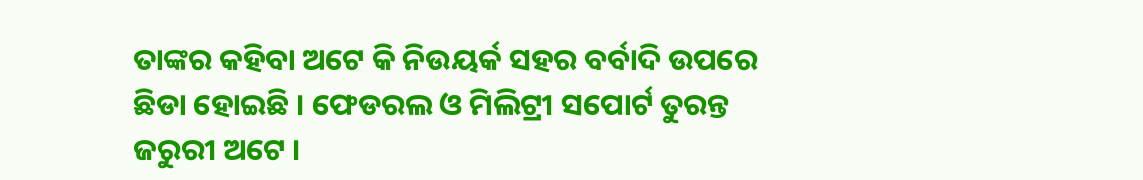ତାଙ୍କର କହିବା ଅଟେ କି ନିଉୟର୍କ ସହର ବର୍ବାଦି ଉପରେ ଛିଡା ହୋଇଛି । ଫେଡରଲ ଓ ମିଲିଟ୍ରୀ ସପୋର୍ଟ ତୁରନ୍ତ ଜରୁରୀ ଅଟେ ।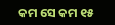କମ ସେ କମ ୧୫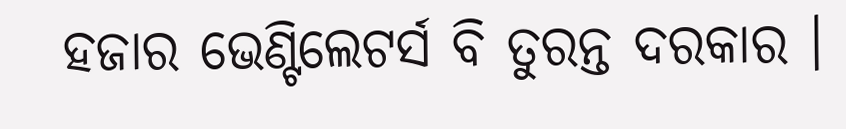ହଜାର ଭେଣ୍ଟିଲେଟର୍ସ ବି ତୁରନ୍ତ ଦରକାର ।